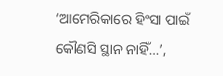‘ଆମେରିକାରେ ହିଂସା ପାଇଁ କୌଣସି ସ୍ଥାନ ନାହିଁ…’,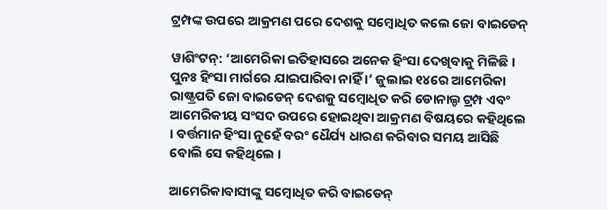ଟ୍ରମ୍ପଙ୍କ ଉପରେ ଆକ୍ରମଣ ପରେ ଦେଶକୁ ସମ୍ବୋଧିତ କଲେ ଜୋ ବାଇଡେନ୍

ୱାଶିଂଟନ୍‌: ‘ଆମେରିକା ଇତିହାସରେ ଅନେକ ହିଂସା ଦେଖିବାକୁ ମିଳିଛି । ପୁନଃ ହିଂସା ମାର୍ଗରେ ଯାଇପାରିବା ନାହିଁ ।’ ଜୁଲାଇ ୧୪ରେ ଆମେରିକା ରାଷ୍ଟ୍ରପତି ଜୋ ବାଇଡେନ୍ ଦେଶକୁ ସମ୍ବୋଧିତ କରି ଡୋନାଲ୍ଡ ଟ୍ରମ୍ପ ଏବଂ ଆମେରିକୀୟ ସଂସଦ ଉପରେ ହୋଇଥିବା ଆକ୍ରମଣ ବିଷୟରେ କହିଥିଲେ । ବର୍ତ୍ତମାନ ହିଂସା ନୁହେଁ ବରଂ ଧୈର୍ଯ୍ୟ ଧାରଣ କରିବାର ସମୟ ଆସିଛି ବୋଲି ସେ କହିଥିଲେ ।

ଆମେରିକାବାସୀଙ୍କୁ ସମ୍ବୋଧିତ କରି ବାଇଡେନ୍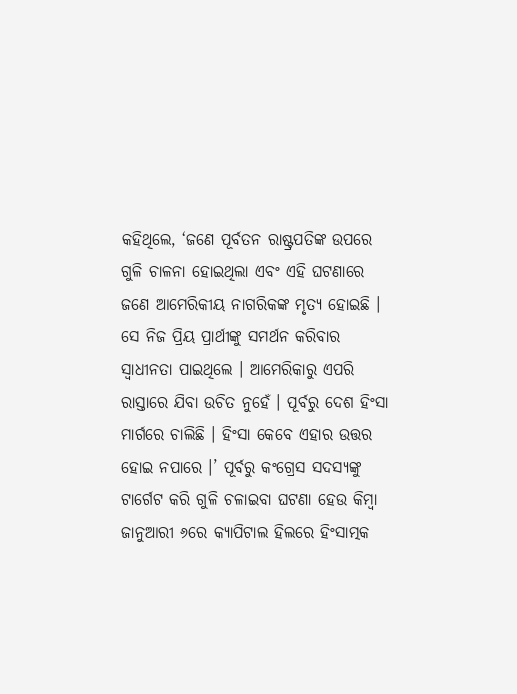କହିଥିଲେ, ‘ଜଣେ ପୂର୍ବତନ ରାଷ୍ଟ୍ରପତିଙ୍କ ଉପରେ ଗୁଳି ଚାଳନା ହୋଇଥିଲା ଏବଂ ଏହି ଘଟଣାରେ ଜଣେ ଆମେରିକୀୟ ନାଗରିକଙ୍କ ମୃତ୍ୟ ହୋଇଛି । ସେ ନିଜ ପ୍ରିୟ ପ୍ରାର୍ଥୀଙ୍କୁ ସମର୍ଥନ କରିବାର ସ୍ୱାଧୀନତା ପାଇଥିଲେ । ଆମେରିକାରୁ ଏପରି ରାସ୍ତାରେ ଯିବା ଉଚିତ ନୁହେଁ । ପୂର୍ବରୁ ଦେଶ ହିଂସା ମାର୍ଗରେ ଚାଲିଛି । ହିଂସା କେବେ ଏହାର ଉତ୍ତର ହୋଇ ନପାରେ ।’ ପୂର୍ବରୁ କଂଗ୍ରେସ ସଦସ୍ୟଙ୍କୁ ଟାର୍ଗେଟ କରି ଗୁଳି ଚଳାଇବା ଘଟଣା ହେଉ କିମ୍ବା ଜାନୁଆରୀ ୬ରେ କ୍ୟାପିଟାଲ ହିଲରେ ହିଂସାତ୍ମକ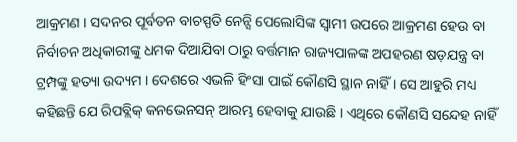ଆକ୍ରମଣ । ସଦନର ପୂର୍ବତନ ବାଚସ୍ପତି ନେନ୍ସି ପେଲୋସିଙ୍କ ସ୍ୱାମୀ ଉପରେ ଆକ୍ରମଣ ହେଉ ବା ନିର୍ବାଚନ ଅଧିକାରୀଙ୍କୁ ଧମକ ଦିଆଯିବା ଠାରୁ ବର୍ତ୍ତମାନ ରାଜ୍ୟପାଳଙ୍କ ଅପହରଣ ଷଡ଼ଯନ୍ତ୍ର ବା ଟ୍ରମ୍ପଙ୍କୁ ହତ୍ୟା ଉଦ୍ୟମ । ଦେଶରେ ଏଭଳି ହିଂସା ପାଇଁ କୌଣସି ସ୍ଥାନ ନାହିଁ । ସେ ଆହୁରି ମଧ୍ୟ କହିଛନ୍ତି ଯେ ରିପବ୍ଲିକ୍ କନଭେନସନ୍ ଆରମ୍ଭ ହେବାକୁ ଯାଉଛି । ଏଥିରେ କୌଣସି ସନ୍ଦେହ ନାହିଁ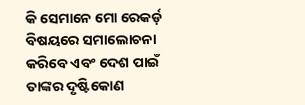କି ସେମାନେ ମୋ ରେକର୍ଡ଼ ବିଷୟରେ ସମାଲୋଚନା କରିବେ ଏବଂ ଦେଶ ପାଇଁ ତାଙ୍କର ଦୃଷ୍ଟିକୋଣ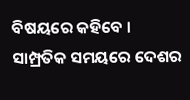ବିଷୟରେ କହିବେ । ସାମ୍ପ୍ରତିକ ସମୟରେ ଦେଶର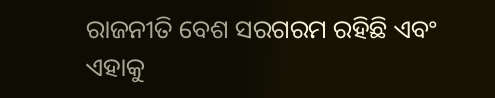ରାଜନୀତି ବେଶ ସରଗରମ ରହିଛି ଏବଂ ଏହାକୁ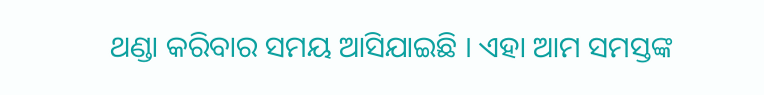ଥଣ୍ଡା କରିବାର ସମୟ ଆସିଯାଇଛି । ଏହା ଆମ ସମସ୍ତଙ୍କ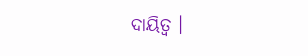ଦାୟିତ୍ୱ ।